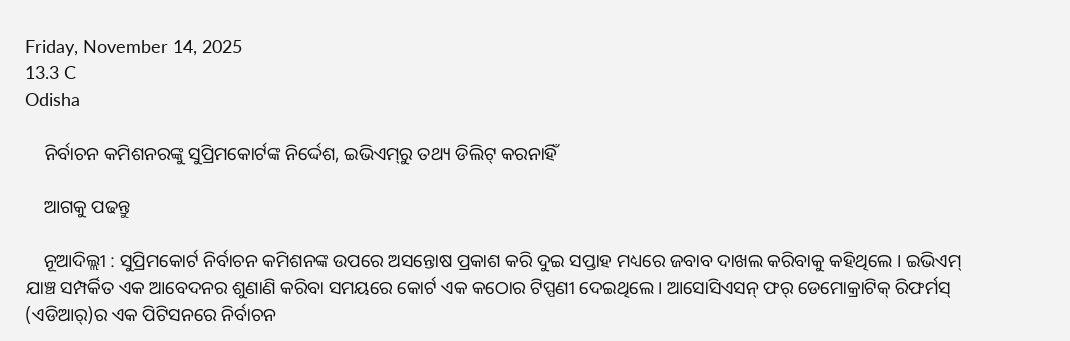Friday, November 14, 2025
13.3 C
Odisha

    ନିର୍ବାଚନ କମିଶନରଙ୍କୁ ସୁପ୍ରିମକୋର୍ଟଙ୍କ ନିର୍ଦ୍ଦେଶ, ଇଭିଏମ୍‌ରୁ ତଥ୍ୟ ଡିଲିଟ୍‌ କରନାହିଁ

    ଆଗକୁ ପଢନ୍ତୁ

    ନୂଆଦିଲ୍ଲୀ : ସୁପ୍ରିମକୋର୍ଟ ନିର୍ବାଚନ କମିଶନଙ୍କ ଉପରେ ଅସନ୍ତୋଷ ପ୍ରକାଶ କରି ଦୁଇ ସପ୍ତାହ ମଧ୍ୟରେ ଜବାବ ଦାଖଲ କରିବାକୁ କହିଥିଲେ । ଇଭିଏମ୍ ଯାଞ୍ଚ ସମ୍ପର୍କିତ ଏକ ଆବେଦନର ଶୁଣାଣି କରିବା ସମୟରେ କୋର୍ଟ ଏକ କଠୋର ଟିପ୍ପଣୀ ଦେଇଥିଲେ। ଆସୋସିଏସନ୍ ଫର୍ ଡେମୋକ୍ରାଟିକ୍ ରିଫର୍ମସ୍ (ଏଡିଆର୍)ର ଏକ ପିଟିସନରେ ନିର୍ବାଚନ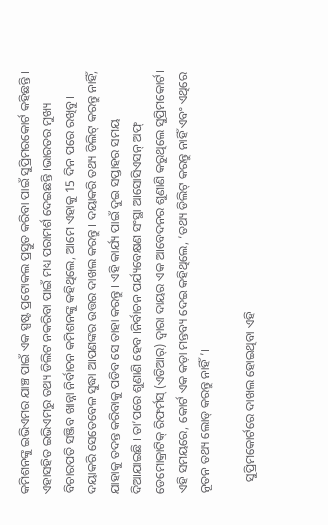କମିଶନଙ୍କୁ ଇଭିଏମର ଯାଞ୍ଚ ପାଇଁ ଏକ ସ୍ପଷ୍ଟ ପ୍ରଟୋକଲ ପ୍ରସ୍ତୁତ କରିବା ପାଇଁ ସୁପ୍ରିମରକୋର୍ଟ କହିଛନ୍ତି । ଏହାସହିତ ଇଭିଏମରୁ ତଥ୍ୟ ଡିଲିଟ ନକରିବା ପାଇଁ ମଧ୍ୟ ପରାମର୍ଶ ଦେଇଛନ୍ତି ।ଭାରତର ମୁଖ୍ୟ ବିଚାରପତି ସଞ୍ଜିବ ଖାନ୍ନା ନିର୍ବାଚନ କମିଶନଙ୍କୁ କହିଥିଲେ, ଆମେ ଏହାକୁ 15 ଦିନ ପରେ ରଖିବୁ। ଦୟାକରି ସେତେବେଳ ସୁଦ୍ଧା ଆପଣଙ୍କର ଉତ୍ତର ଦାଖଲ କରନ୍ତୁ । ଦୟାକରି ତଥ୍ୟ ଡିଲିଟ୍ କରନ୍ତୁ ନାହିଁ, ଯାହାକୁ ତଦନ୍ତ କରିବାକୁ ପଡିବ ସେ ତାହା କରନ୍ତୁ । ଏହି କାର୍ଯ୍ୟ ପାଇଁ ଦୁଇ ସପ୍ତାହର ସମୟ ଦିଆଯାଇଛି । ତା’ପରେ ଶୁଣାଣି ହେବ ।ନିର୍ବାଚନ ପର୍ଯ୍ୟବେକ୍ଷଣ ସଂସ୍ଥା ଆସୋସିଏସନ୍ ଅଫ୍ ଡେମୋକ୍ରାଟିକ୍ ରିଫର୍ମସ୍ (ଏଡିଆର୍) ଦ୍ୱାରା ଦାୟର ଏକ ଆବେଦନର ଶୁଣାଣି କରୁଥିଲେ ସୁପ୍ରିମକୋର୍ଟ। ଏହି ସମୟରେ, କୋର୍ଟ ଏକ କଡ଼ା ମନ୍ତବ୍ୟ ଦେଇ କହିଥିଲେ, ‘ତଥ୍ୟ ଡିଲିଟ୍ କରନ୍ତୁ ନାହିଁ ଏବଂ ଏଥିରେ ନୂତନ ତଥ୍ୟ ଲୋଡ୍ କରନ୍ତୁ ନାହିଁ’।

    ସୁପ୍ରିମକୋର୍ଟରେ ଦାଖଲ ହୋଇଥିବା ଏହି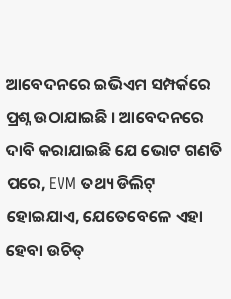ଆବେଦନରେ ଇଭିଏମ ସମ୍ପର୍କରେ ପ୍ରଶ୍ନ ଉଠାଯାଇଛି । ଆବେଦନରେ ଦାବି କରାଯାଇଛି ଯେ ଭୋଟ ଗଣତି ପରେ, EVM ତଥ୍ୟ ଡିଲିଟ୍ ହୋଇଯାଏ, ଯେତେବେଳେ ଏହା ହେବା ଉଚିତ୍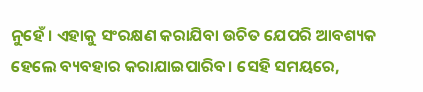ନୁହେଁ । ଏହାକୁ ସଂରକ୍ଷଣ କରାଯିବା ଉଚିତ ଯେପରି ଆବଶ୍ୟକ ହେଲେ ବ୍ୟବହାର କରାଯାଇପାରିବ। ସେହି ସମୟରେ,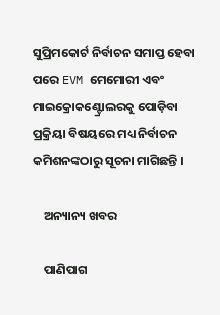ସୁପ୍ରିମକୋର୍ଟ ନିର୍ବାଚନ ସମାପ୍ତ ହେବା ପରେ EVM ମେମୋରୀ ଏବଂ ମାଇକ୍ରୋକଣ୍ଟ୍ରୋଲରକୁ ପୋଡ଼ିବା ପ୍ରକ୍ରିୟା ବିଷୟରେ ମଧ୍ୟ ନିର୍ବାଚନ କମିଶନଙ୍କଠାରୁ ସୂଚନା ମାଗିଛନ୍ତି ।

    ଅନ୍ୟାନ୍ୟ ଖବର

    ପାଣିପାଗ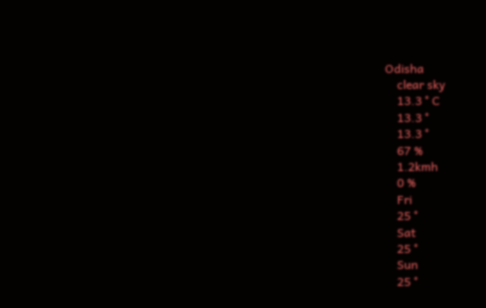Odisha
    clear sky
    13.3 ° C
    13.3 °
    13.3 °
    67 %
    1.2kmh
    0 %
    Fri
    25 °
    Sat
    25 °
    Sun
    25 °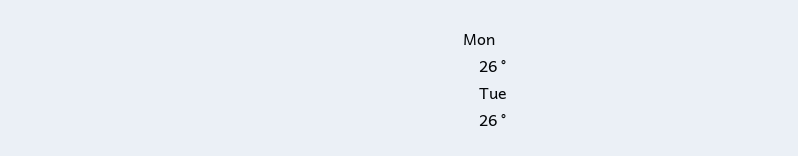Mon
    26 °
    Tue
    26 °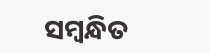ସମ୍ବନ୍ଧିତ